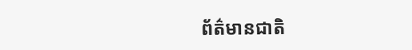ព័ត៌មានជាតិ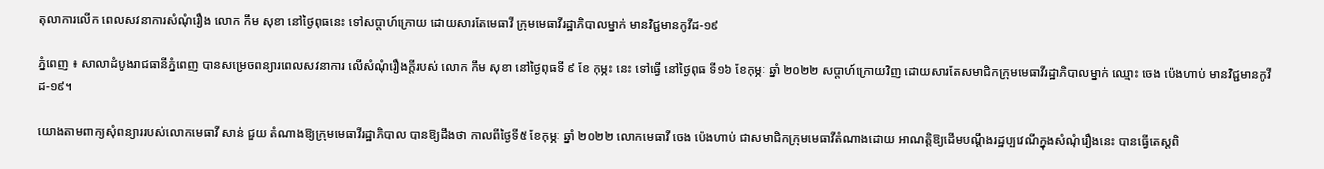តុលាការលើក ពេលសវនាការសំណុំរឿង លោក កឹម សុខា នៅថ្ងៃពុធនេះ ទៅសប្តាហ៍ក្រោយ ដោយសារតែមេធាវី ក្រុមមេធាវីរដ្ឋាភិបាលម្នាក់ មានវិជ្ជមានកូវីដ-១៩

ភ្នំពេញ ៖ សាលាដំបូងរាជធានីភ្នំពេញ បានសម្រេចពន្យារពេលសវនាការ លើសំណុំរឿងក្តីរបស់ លោក កឹម សុខា នៅថ្ងៃពុធទី ៩ ខែ កុម្ភះ នេះ ទៅធ្វើ នៅថ្ងៃពុធ ទី១៦ ខែកុម្ភៈ ឆ្នាំ ២០២២ សប្តាហ៍ក្រោយវិញ ដោយសារតែសមាជិកក្រុមមេធាវីរដ្ឋាភិបាលម្នាក់ ឈ្មោះ ចេង ប៉េងហាប់ មានវិជ្ជមានកូវីដ-១៩។

យោងតាមពាក្យសុំពន្យាររបស់លោកមេធាវី សាន់ ជួយ តំណាងឱ្យក្រុមមេធាវីរដ្ឋាភិបាល បានឱ្យដឹងថា កាលពីថ្ងៃទី៥ ខែកុម្ភៈ ឆ្នាំ ២០២២ លោកមេធាវី ចេង ប៉េងហាប់ ជាសមាជិកក្រុមមេធាវីតំណាងដោយ អាណត្តិឱ្យដើមបណ្ដឹងរដ្ឋប្បវេណីក្នុងសំណុំរឿងនេះ បានធ្វើតេស្តពិ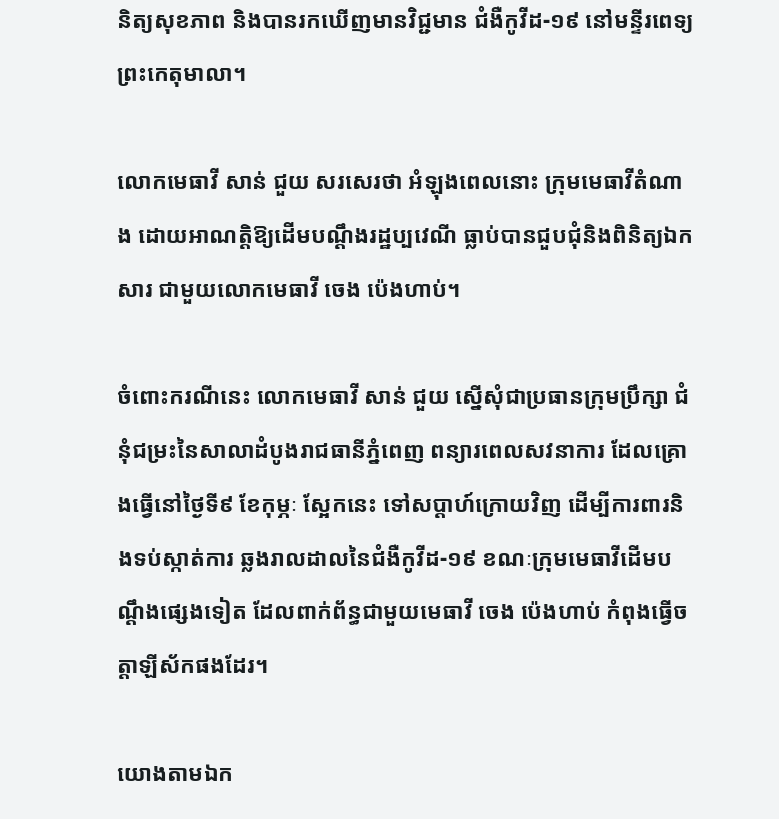និត្យសុខភាព និងបានរកឃើញមានវិជ្ជមាន ជំងឺកូវីដ-១៩ នៅមន្ទីរពេទ្យព្រះកេតុមាលា។

លោកមេធាវី សាន់ ជួយ សរសេរថា អំឡុងពេលនោះ ក្រុមមេធាវីតំណាង ដោយអាណត្តិឱ្យដើមបណ្ដឹងរដ្ឋប្បវេណី ធ្លាប់បានជួបជុំនិងពិនិត្យឯកសារ ជាមួយលោកមេធាវី ចេង ប៉េងហាប់។

ចំពោះករណីនេះ លោកមេធាវី សាន់ ជួយ ស្នើសុំជាប្រធានក្រុមប្រឹក្សា ជំនុំជម្រះនៃសាលាដំបូងរាជធានីភ្នំពេញ ពន្យារពេលសវនាការ ដែលគ្រោងធ្វើនៅថ្ងៃទី៩ ខែកុម្ភៈ ស្អែកនេះ ទៅសប្ដាហ៍ក្រោយវិញ ដើម្បីការពារនិងទប់ស្កាត់ការ ឆ្លងរាលដាលនៃជំងឺកូវីដ-១៩ ខណៈក្រុមមេធាវីដើមបណ្ដឹងផ្សេងទៀត ដែលពាក់ព័ន្ធជាមួយមេធាវី ចេង ប៉េងហាប់ កំពុងធ្វើចត្តាឡីស័កផងដែរ។

យោងតាមឯក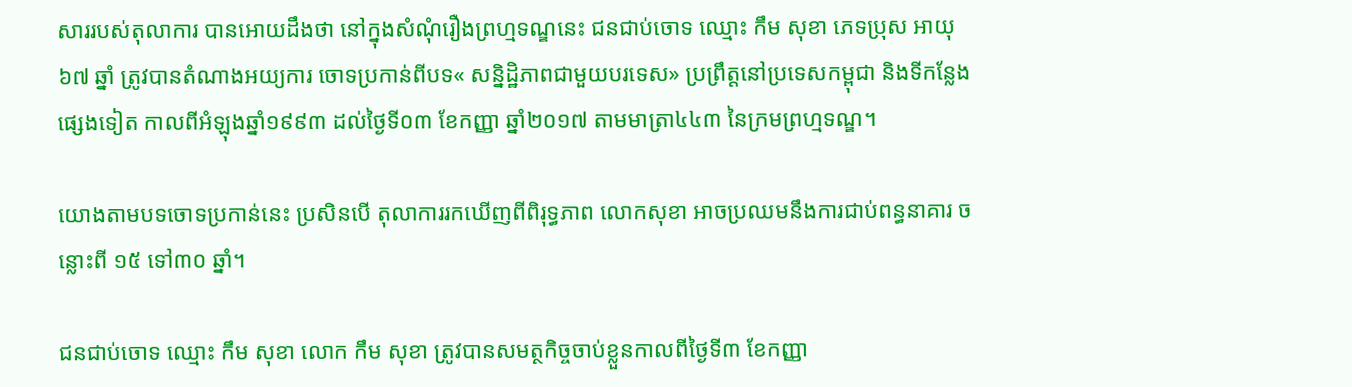សាររបស់តុលាការ បានអោយដឹងថា នៅក្នុងសំណុំរឿងព្រហ្មទណ្ឌនេះ ជនជាប់ចោទ ឈ្មោះ កឹម សុខា ភេទប្រុស អាយុ ៦៧ ឆ្នាំ ត្រូវបានតំណាងអយ្យការ ចោទប្រកាន់ពីបទ« សន្និដ្ឋិភាពជាមួយបរទេស» ប្រព្រឹត្តនៅប្រទេសកម្ពុជា និងទីកន្លែងផ្សេងទៀត កាលពីអំឡុងឆ្នាំ១៩៩៣ ដល់ថ្ងៃទី០៣ ខែកញ្ញា ឆ្នាំ២០១៧ តាមមាត្រា៤៤៣ នៃក្រមព្រហ្មទណ្ឌ។

យោងតាមបទចោទប្រកាន់នេះ ប្រសិនបើ តុលាការរកឃើញពីពិរុទ្ធភាព លោកសុខា អាចប្រឈមនឹងការជាប់ពន្ធនាគារ ចន្លោះពី ១៥ ទៅ៣០ ឆ្នាំ។

ជនជាប់ចោទ ឈ្មោះ កឹម សុខា លោក កឹម សុខា ត្រូវបានសមត្ថកិច្ចចាប់ខ្លួនកាលពីថ្ងៃទី៣ ខែកញ្ញា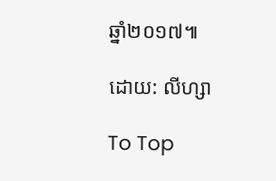ឆ្នាំ២០១៧៕

ដោយ: លីហ្សា

To Top